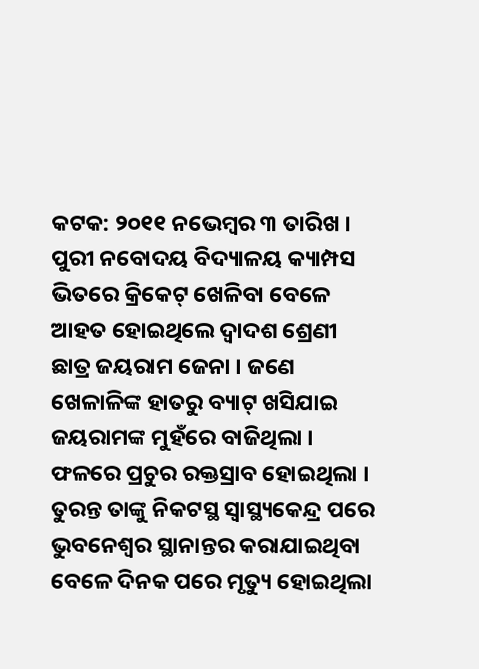କଟକ: ୨୦୧୧ ନଭେମ୍ବର ୩ ତାରିଖ । ପୁରୀ ନବୋଦୟ ବିଦ୍ୟାଳୟ କ୍ୟାମ୍ପସ ଭିତରେ କ୍ରିକେଟ୍ ଖେଳିବା ବେଳେ ଆହତ ହୋଇଥିଲେ ଦ୍ୱାଦଶ ଶ୍ରେଣୀ ଛାତ୍ର ଜୟରାମ ଜେନା । ଜଣେ ଖେଳାଳିଙ୍କ ହାତରୁ ବ୍ୟାଟ୍ ଖସିଯାଇ ଜୟରାମଙ୍କ ମୁହଁରେ ବାଜିଥିଲା । ଫଳରେ ପ୍ରଚୁର ରକ୍ତସ୍ରାବ ହୋଇଥିଲା । ତୁରନ୍ତ ତାଙ୍କୁ ନିକଟସ୍ଥ ସ୍ୱାସ୍ଥ୍ୟକେନ୍ଦ୍ର ପରେ ଭୁବନେଶ୍ୱର ସ୍ଥାନାନ୍ତର କରାଯାଇଥିବା ବେଳେ ଦିନକ ପରେ ମୃତ୍ୟୁ ହୋଇଥିଲା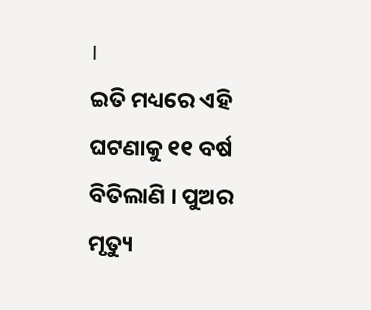।
ଇତି ମଧ୍ୟରେ ଏହି ଘଟଣାକୁ ୧୧ ବର୍ଷ ବିତିଲାଣି । ପୁଅର ମୃତ୍ୟୁ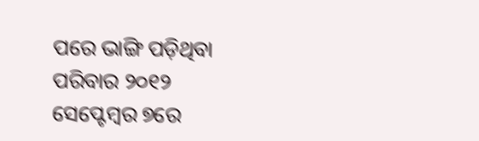ପରେ ଭାଙ୍ଗି ପଡ଼ିଥିବା ପରିବାର ୨୦୧୨ ସେପ୍ଟେମ୍ବର ୭ରେ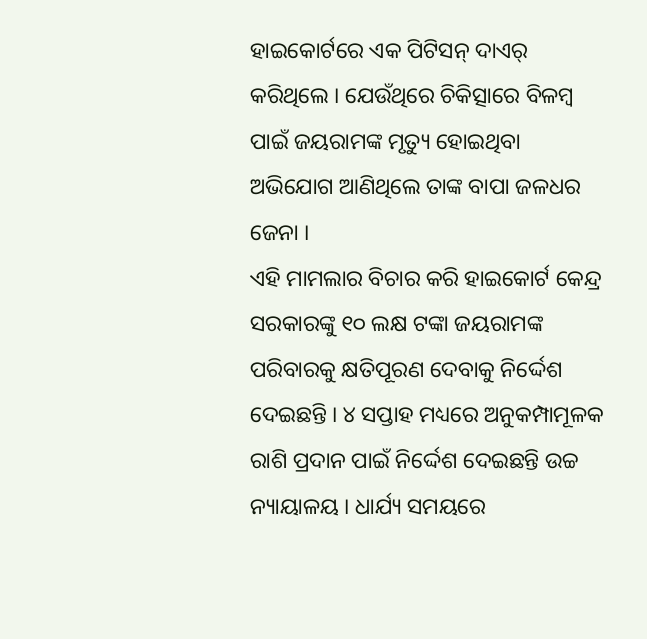ହାଇକୋର୍ଟରେ ଏକ ପିଟିସନ୍ ଦାଏର୍ କରିଥିଲେ । ଯେଉଁଥିରେ ଚିକିତ୍ସାରେ ବିଳମ୍ବ ପାଇଁ ଜୟରାମଙ୍କ ମୃତ୍ୟୁ ହୋଇଥିବା ଅଭିଯୋଗ ଆଣିଥିଲେ ତାଙ୍କ ବାପା ଜଳଧର ଜେନା ।
ଏହି ମାମଲାର ବିଚାର କରି ହାଇକୋର୍ଟ କେନ୍ଦ୍ର ସରକାରଙ୍କୁ ୧୦ ଲକ୍ଷ ଟଙ୍କା ଜୟରାମଙ୍କ ପରିବାରକୁ କ୍ଷତିପୂରଣ ଦେବାକୁ ନିର୍ଦ୍ଦେଶ ଦେଇଛନ୍ତି । ୪ ସପ୍ତାହ ମଧ୍ୟରେ ଅନୁକମ୍ପାମୂଳକ ରାଶି ପ୍ରଦାନ ପାଇଁ ନିର୍ଦ୍ଦେଶ ଦେଇଛନ୍ତି ଉଚ୍ଚ ନ୍ୟାୟାଳୟ । ଧାର୍ଯ୍ୟ ସମୟରେ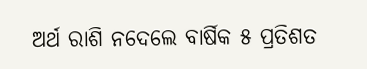ଅର୍ଥ ରାଶି ନଦେଲେ ବାର୍ଷିକ ୫ ପ୍ରତିଶତ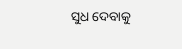ସୁଧ ଦେବାକୁ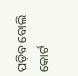ପଡ଼ିବ ବୋଲି କୋର୍ଟ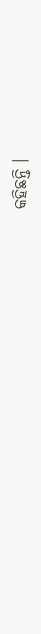କହିଛନ୍ତି ।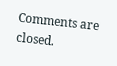Comments are closed.